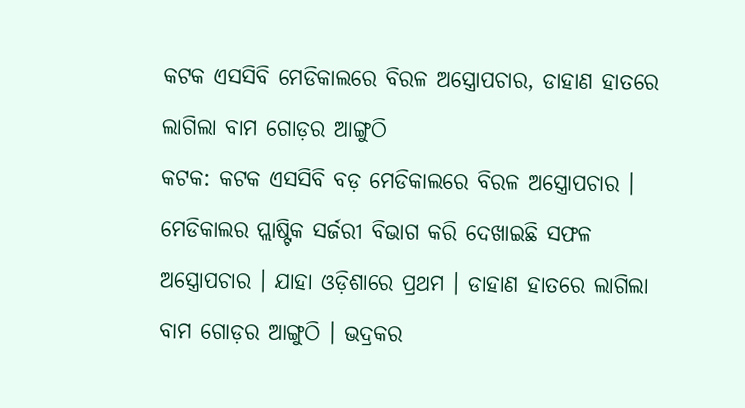କଟକ ଏସସିବି ମେଡିକାଲରେ ବିରଳ ଅସ୍ତ୍ରୋପଚାର, ଡାହାଣ ହାତରେ ଲାଗିଲା ବାମ ଗୋଡ଼ର ଆଙ୍ଗୁଠି
କଟକ: କଟକ ଏସସିବି ବଡ଼ ମେଡିକାଲରେ ବିରଳ ଅସ୍ତ୍ରୋପଚାର । ମେଡିକାଲର ପ୍ଲାଷ୍ଟିକ ସର୍ଜରୀ ବିଭାଗ କରି ଦେଖାଇଛି ସଫଳ ଅସ୍ତ୍ରୋପଚାର । ଯାହା ଓଡ଼ିଶାରେ ପ୍ରଥମ । ଡାହାଣ ହାତରେ ଲାଗିଲା ବାମ ଗୋଡ଼ର ଆଙ୍ଗୁଠି । ଭଦ୍ରକର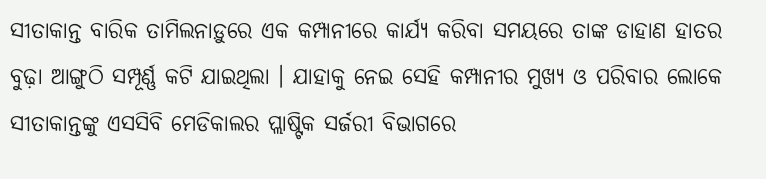ସୀତାକାନ୍ତ ବାରିକ ତାମିଲନାଡ଼ୁରେ ଏକ କମ୍ପାନୀରେ କାର୍ଯ୍ୟ କରିବା ସମୟରେ ତାଙ୍କ ଡାହାଣ ହାତର ବୁଢ଼ା ଆଙ୍ଗୁଠି ସମ୍ପୂର୍ଣ୍ଣ କଟି ଯାଇଥିଲା । ଯାହାକୁ ନେଇ ସେହି କମ୍ପାନୀର ମୁଖ୍ୟ ଓ ପରିବାର ଲୋକେ ସୀତାକାନ୍ତଙ୍କୁ ଏସସିବି ମେଡିକାଲର ପ୍ଲାଷ୍ଟିକ ସର୍ଜରୀ ବିଭାଗରେ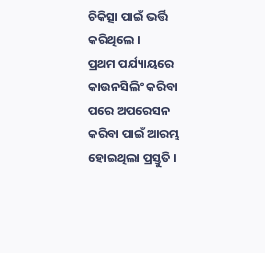ଚିକିତ୍ସା ପାଇଁ ଭର୍ତ୍ତି କରିଥିଲେ ।
ପ୍ରଥମ ପର୍ଯ୍ୟାୟରେ କାଉନସିଲିଂ କରିବା ପରେ ଅପରେସନ କରିବା ପାଇଁ ଆରମ୍ଭ ହୋଇଥିଲା ପ୍ରସ୍ତୁତି ।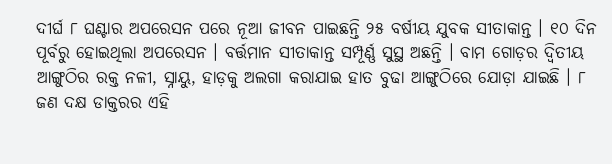ଦୀର୍ଘ ୮ ଘଣ୍ଟାର ଅପରେସନ ପରେ ନୂଆ ଜୀବନ ପାଇଛନ୍ତି ୨୫ ବର୍ଷୀୟ ଯୁବକ ସୀତାକାନ୍ତ । ୧୦ ଦିନ ପୂର୍ବରୁ ହୋଇଥିଲା ଅପରେସନ । ବର୍ତ୍ତମାନ ସୀତାକାନ୍ତ ସମ୍ପୂର୍ଣ୍ଣ ସୁସ୍ଥ ଅଛନ୍ତି । ବାମ ଗୋଡ଼ର ଦ୍ବିତୀୟ ଆଙ୍ଗୁଠିର ରକ୍ତ ନଳୀ, ସ୍ନାୟୁ, ହାଡ଼କୁ ଅଲଗା କରାଯାଇ ହାତ ବୁଢା ଆଙ୍ଗୁଠିରେ ଯୋଡ଼ା ଯାଇଛି । ୮ ଜଣ ଦକ୍ଷ ଡାକ୍ତରର ଏହି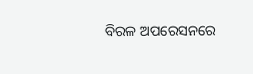ବିରଳ ଅପରେସନରେ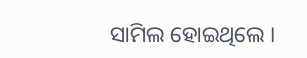ସାମିଲ ହୋଇଥିଲେ ।